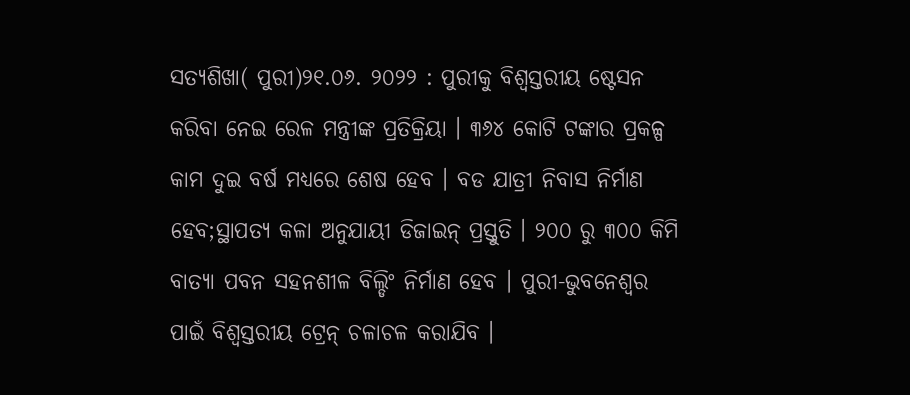ସତ୍ୟଶିଖା( ପୁରୀ)୨୧.୦୬. ୨୦୨୨ : ପୁରୀକୁ ବିଶ୍ୱସ୍ତରୀୟ ଷ୍ଟେସନ କରିବା ନେଇ ରେଳ ମନ୍ତ୍ରୀଙ୍କ ପ୍ରତିକ୍ରିୟା । ୩୬୪ କୋଟି ଟଙ୍କାର ପ୍ରକଳ୍ପ କାମ ଦୁଇ ବର୍ଷ ମଧ୍ୟରେ ଶେଷ ହେବ । ବଡ ଯାତ୍ରୀ ନିବାସ ନିର୍ମାଣ ହେବ;ସ୍ଥାପତ୍ୟ କଳା ଅନୁଯାୟୀ ଡିଜାଇନ୍ ପ୍ରସ୍ତୁତି । ୨୦୦ ରୁ ୩୦୦ କିମି ବାତ୍ୟା ପବନ ସହନଶୀଳ ବିଲ୍ଡିଂ ନିର୍ମାଣ ହେବ । ପୁରୀ-ଭୁବନେଶ୍ୱର ପାଇଁ ବିଶ୍ୱସ୍ତରୀୟ ଟ୍ରେନ୍ ଚଳାଚଳ କରାଯିବ ।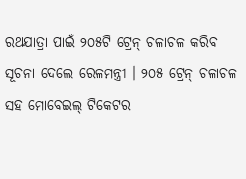ରଥଯାତ୍ରା ପାଇଁ ୨୦୫ଟି ଟ୍ରେନ୍ ଚଳାଚଳ କରିବ ସୂଚନା ଦେଲେ ରେଳମନ୍ତ୍ରୀ । ୨୦୫ ଟ୍ରେନ୍ ଚଳାଚଳ ସହ ମୋବେଇଲ୍ ଟିକେଟର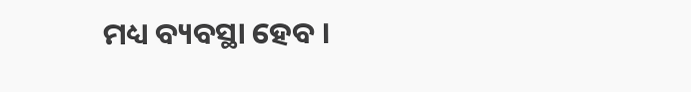ମଧ୍ୟ ବ୍ୟବସ୍ଥା ହେବ ।